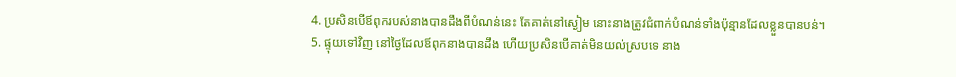4. ប្រសិនបើឪពុករបស់នាងបានដឹងពីបំណន់នេះ តែគាត់នៅស្ងៀម នោះនាងត្រូវជំពាក់បំណន់ទាំងប៉ុន្មានដែលខ្លួនបានបន់។
5. ផ្ទុយទៅវិញ នៅថ្ងៃដែលឪពុកនាងបានដឹង ហើយប្រសិនបើគាត់មិនយល់ស្របទេ នាង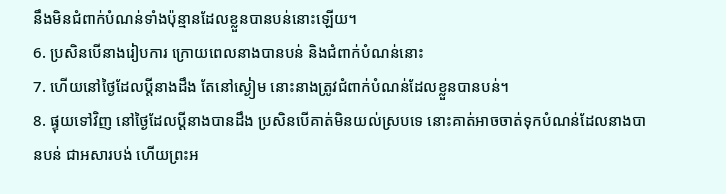នឹងមិនជំពាក់បំណន់ទាំងប៉ុន្មានដែលខ្លួនបានបន់នោះឡើយ។
6. ប្រសិនបើនាងរៀបការ ក្រោយពេលនាងបានបន់ និងជំពាក់បំណន់នោះ
7. ហើយនៅថ្ងៃដែលប្ដីនាងដឹង តែនៅស្ងៀម នោះនាងត្រូវជំពាក់បំណន់ដែលខ្លួនបានបន់។
8. ផ្ទុយទៅវិញ នៅថ្ងៃដែលប្ដីនាងបានដឹង ប្រសិនបើគាត់មិនយល់ស្របទេ នោះគាត់អាចចាត់ទុកបំណន់ដែលនាងបានបន់ ជាអសារបង់ ហើយព្រះអ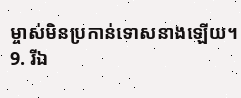ម្ចាស់មិនប្រកាន់ទោសនាងឡើយ។
9. រីឯ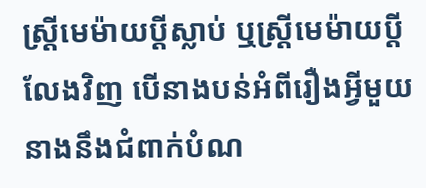ស្ត្រីមេម៉ាយប្ដីស្លាប់ ឬស្ត្រីមេម៉ាយប្ដីលែងវិញ បើនាងបន់អំពីរឿងអ្វីមួយ នាងនឹងជំពាក់បំណ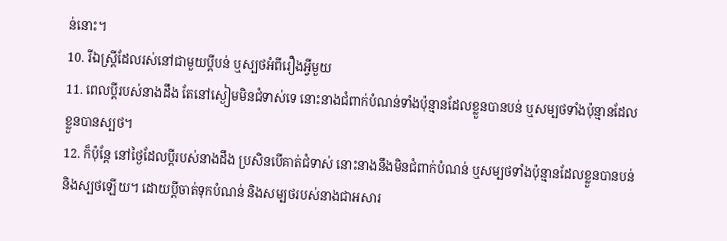ន់នោះ។
10. រីឯស្ត្រីដែលរស់នៅជាមួយប្ដីបន់ ឬស្បថអំពីរឿងអ្វីមួយ
11. ពេលប្ដីរបស់នាងដឹង តែនៅស្ងៀមមិនជំទាស់ទេ នោះនាងជំពាក់បំណន់ទាំងប៉ុន្មានដែលខ្លួនបានបន់ ឬសម្បថទាំងប៉ុន្មានដែលខ្លួនបានស្បថ។
12. ក៏ប៉ុន្តែ នៅថ្ងៃដែលប្ដីរបស់នាងដឹង ប្រសិនបើគាត់ជំទាស់ នោះនាងនឹងមិនជំពាក់បំណន់ ឬសម្បថទាំងប៉ុន្មានដែលខ្លួនបានបន់ និងស្បថឡើយ។ ដោយប្ដីចាត់ទុកបំណន់ និងសម្បថរបស់នាងជាអសារ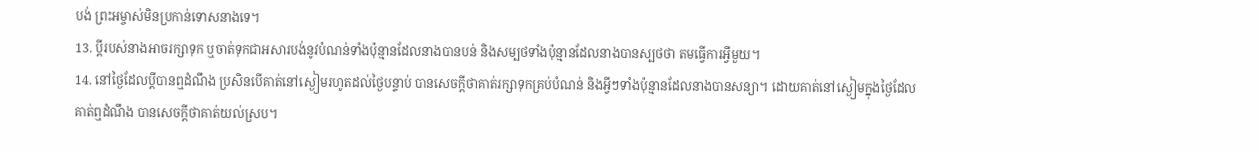បង់ ព្រះអម្ចាស់មិនប្រកាន់ទោសនាងទេ។
13. ប្ដីរបស់នាងអាចរក្សាទុក ឬចាត់ទុកជាអសារបង់នូវបំណន់ទាំងប៉ុន្មានដែលនាងបានបន់ និងសម្បថទាំងប៉ុន្មានដែលនាងបានស្បថថា តមធ្វើការអ្វីមួយ។
14. នៅថ្ងៃដែលប្ដីបានឮដំណឹង ប្រសិនបើគាត់នៅស្ងៀមរហូតដល់ថ្ងៃបន្ទាប់ បានសេចក្ដីថាគាត់រក្សាទុកគ្រប់បំណន់ និងអ្វីៗទាំងប៉ុន្មានដែលនាងបានសន្យា។ ដោយគាត់នៅស្ងៀមក្នុងថ្ងៃដែលគាត់ឮដំណឹង បានសេចក្ដីថាគាត់យល់ស្រប។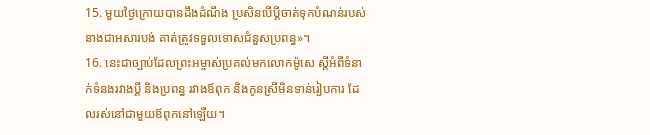15. មួយថ្ងៃក្រោយបានដឹងដំណឹង ប្រសិនបើប្ដីចាត់ទុកបំណន់របស់នាងជាអសារបង់ គាត់ត្រូវទទួលទោសជំនួសប្រពន្ធ»។
16. នេះជាច្បាប់ដែលព្រះអម្ចាស់ប្រគល់មកលោកម៉ូសេ ស្ដីអំពីទំនាក់ទំនងរវាងប្ដី និងប្រពន្ធ រវាងឪពុក និងកូនស្រីមិនទាន់រៀបការ ដែលរស់នៅជាមួយឪពុកនៅឡើយ។